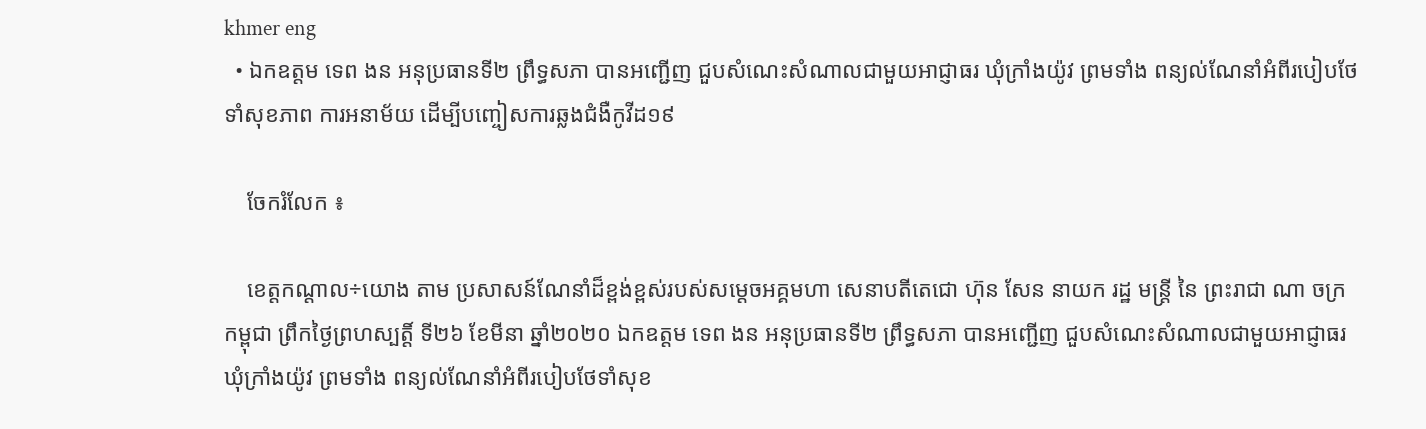khmer eng
  • ឯកឧត្តម ទេព ងន អនុប្រធានទី២ ព្រឹទ្ធសភា បានអញ្ជើញ ជួបសំណេះសំណាលជាមួយអាជ្ញាធរ ឃុំក្រាំងយ៉ូវ ព្រមទាំង ពន្យល់ណែនាំអំពីរបៀបថែទាំសុខភាព ការអនាម័យ ដើម្បីបញ្ចៀសការឆ្លងជំងឺកូវីដ១៩

    ចែករំលែក ៖

    ខេត្តកណ្តាល÷យោង តាម ប្រសាសន៍ណែនាំដ៏ខ្ពង់ខ្ពស់របស់សម្តេចអគ្គមហា សេនាបតីតេជោ ហ៊ុន សែន នាយក រដ្ឋ មន្រ្តី នៃ ព្រះរាជា ណា ចក្រ កម្ពុជា ព្រឹកថ្ងៃព្រហស្បត្តិ៍ ទី២៦ ខែមីនា ឆ្នាំ២០២០ ឯកឧត្តម ទេព ងន អនុប្រធានទី២ ព្រឹទ្ធសភា បានអញ្ជើញ ជួបសំណេះសំណាលជាមួយអាជ្ញាធរ ឃុំក្រាំងយ៉ូវ ព្រមទាំង ពន្យល់ណែនាំអំពីរបៀបថែទាំសុខ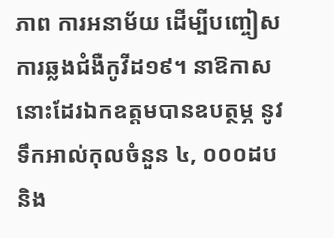ភាព ការអនាម័យ ដើម្បីបញ្ចៀសការឆ្លងជំងឺកូវីដ១៩។ នាឱកាសនោះដែរឯកឧត្តមបានឧបត្ថម្ភ នូវទឹកអាល់កុលចំនួន ៤, ០០០ដប និង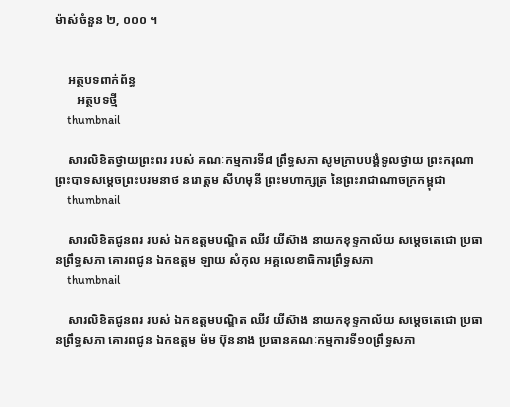ម៉ាស់ចំនួន ២, ០០០ ។


    អត្ថបទពាក់ព័ន្ធ
       អត្ថបទថ្មី
    thumbnail

    សារលិខិតថ្វាយព្រះពរ របស់ គណៈកម្មការទី៨ ព្រឹទ្ធសភា សូមក្រាបបង្គំទូលថ្វាយ ព្រះករុណាព្រះបាទសម្តេចព្រះបរមនាថ នរោត្តម សីហមុនី ព្រះមហាក្សត្រ នៃព្រះរាជាណាចក្រកម្ពុជា
    thumbnail

    សារលិខិតជូនពរ របស់ ឯកឧត្តមបណ្ឌិត ឈីវ យីស៊ាង នាយកខុទ្ទកាល័យ សម្តេចតេជោ ប្រធានព្រឹទ្ធសភា គោរពជូន ឯកឧត្តម ឡាយ សំកុល អគ្គលេខាធិការព្រឹទ្ធសភា
    thumbnail

    សារលិខិតជូនពរ របស់ ឯកឧត្តមបណ្ឌិត ឈីវ យីស៊ាង នាយកខុទ្ទកាល័យ សម្តេចតេជោ ប្រធានព្រឹទ្ធសភា គោរពជូន ឯកឧត្តម ម៉ម ប៊ុននាង ប្រធានគណៈកម្មការទី១០ព្រឹទ្ធសភា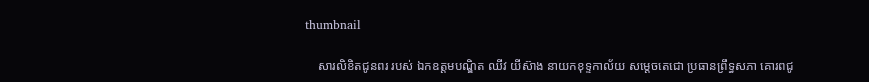thumbnail

    សារលិខិតជូនពរ របស់ ឯកឧត្តមបណ្ឌិត ឈីវ យីស៊ាង នាយកខុទ្ទកាល័យ សម្តេចតេជោ ប្រធានព្រឹទ្ធសភា គោរពជូ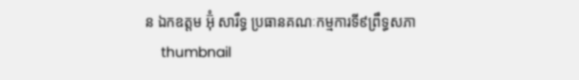ន ឯកឧត្តម អ៊ុំ សារឹទ្ធ ប្រធានគណៈកម្មការទី៩ព្រឹទ្ធសភា
    thumbnail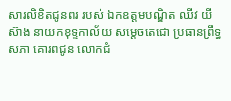សារលិខិតជូនពរ របស់ ឯកឧត្តមបណ្ឌិត ឈីវ យីស៊ាង នាយកខុទ្ទកាល័យ សម្តេចតេជោ ប្រធានព្រឹទ្ធសភា គោរពជូន លោកជំ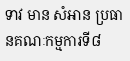ទាវ មាន សំអាន ប្រធានគណៈកម្មការទី៨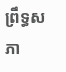ព្រឹទ្ធសភា